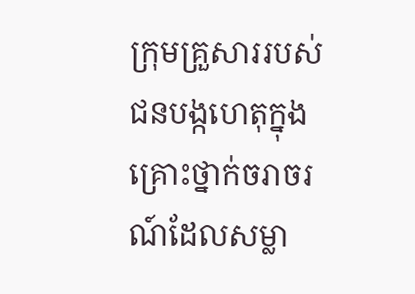ក្រុមគ្រួសាររបស់ជនបង្កហេតុក្នុងគ្រោះថ្នាក់ចរាចរណ៍ដែលសម្លា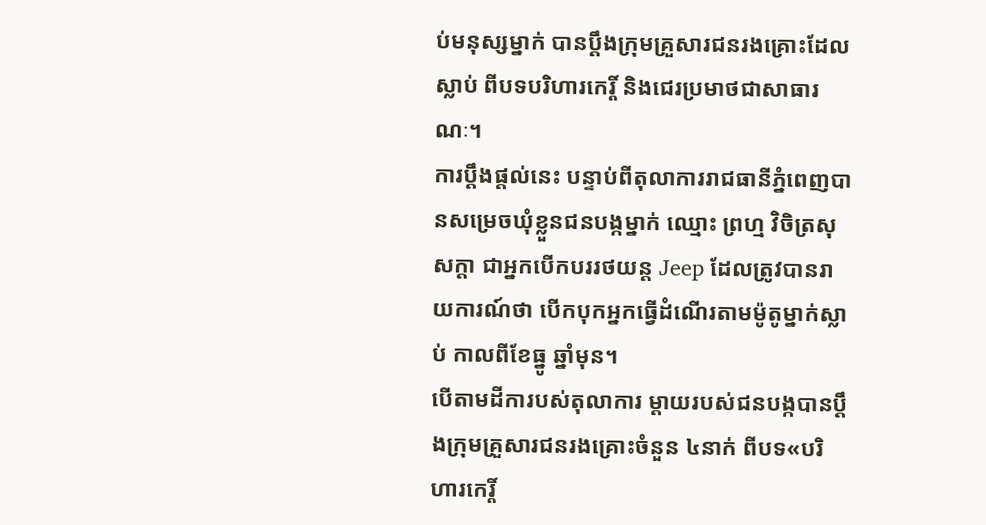ប់មនុស្សម្នាក់ បានប្តឹងក្រុមគ្រួសារជនរងគ្រោះដែលស្លាប់ ពីបទបរិហារកេរ្តិ៍ និងជេរប្រមាថជាសាធារណៈ។
ការប្តឹងផ្តល់នេះ បន្ទាប់ពីតុលាការរាជធានីភ្នំពេញបានសម្រេចឃុំខ្លួនជនបង្កម្នាក់ ឈ្មោះ ព្រហ្ម វិចិត្រសុសក្ដា ជាអ្នកបើកបររថយន្ត Jeep ដែលត្រូវបានរាយការណ៍ថា បើកបុកអ្នកធ្វើដំណើរតាមម៉ូតូម្នាក់ស្លាប់ កាលពីខែធ្នូ ឆ្នាំមុន។
បើតាមដីការបស់តុលាការ ម្តាយរបស់ជនបង្កបានប្តឹងក្រុមគ្រួសារជនរងគ្រោះចំនួន ៤នាក់ ពីបទ«បរិហារកេរ្តិ៍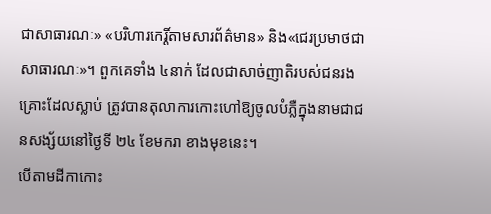ជាសាធារណៈ» «បរិហារកេរ្តិ៍តាមសារព័ត៌មាន» និង«ជេរប្រមាថជាសាធារណៈ»។ ពួកគេទាំង ៤នាក់ ដែលជាសាច់ញាតិរបស់ជនរងគ្រោះដែលស្លាប់ ត្រូវបានតុលាការកោះហៅឱ្យចូលបំភ្លឺក្នុងនាមជាជនសង្ស័យនៅថ្ងៃទី ២៤ ខែមករា ខាងមុខនេះ។
បើតាមដីកាកោះ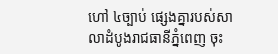ហៅ ៤ច្បាប់ ផ្សេងគ្នារបស់សាលាដំបូងរាជធានីភ្នំពេញ ចុះ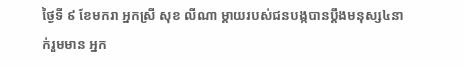ថ្ងៃទី ៩ ខែមករា អ្នកស្រី សុខ លីណា ម្តាយរបស់ជនបង្កបានប្តឹងមនុស្ស៤នាក់រួមមាន អ្នក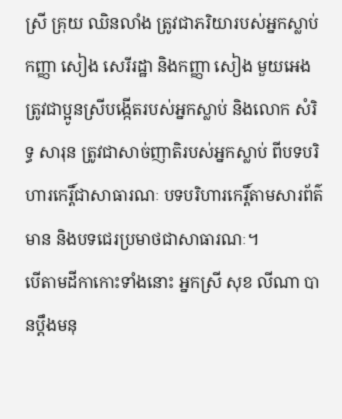ស្រី គ្រុយ ឈិនលាំង ត្រូវជាភរិយារបស់អ្នកស្លាប់ កញ្ញា សៀង សេរីរដ្ឋា និងកញ្ញា សៀង មួយអេង ត្រូវជាប្អូនស្រីបង្កើតរបស់អ្នកស្លាប់ និងលោក សំរិទ្ធ សារុន ត្រូវជាសាច់ញាតិរបស់អ្នកស្លាប់ ពីបទបរិហារកេរ្តិ៍ជាសាធារណៈ បទបរិហារកេរ្តិ៍តាមសារព័ត៌មាន និងបទជេរប្រមាថជាសាធារណៈ។
បើតាមដីកាកោះទាំងនោះ អ្នកស្រី សុខ លីណា បានប្តឹងមនុ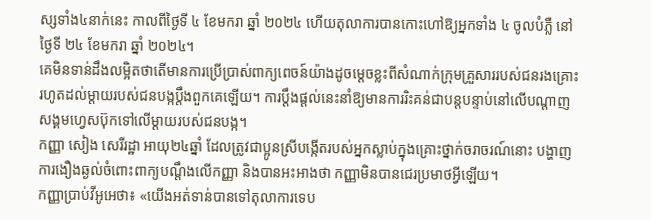ស្សទាំង៤នាក់នេះ កាលពីថ្ងៃទី ៤ ខែមករា ឆ្នាំ ២០២៤ ហើយតុលាការបានកោះហៅឱ្យអ្នកទាំង ៤ ចូលបំភ្លឺ នៅថ្ងៃទី ២៤ ខែមករា ឆ្នាំ ២០២៤។
គេមិនទាន់ដឹងលម្អិតថាតើមានការប្រើប្រាស់ពាក្យពេចន៍យ៉ាងដូចម្តេចខ្លះពីសំណាក់ក្រុមគ្រួសាររបស់ជនរងគ្រោះ រហូតដល់ម្តាយរបស់ជនបង្កប្តឹងពួកគេឡើយ។ ការប្តឹងផ្តល់នេះនាំឱ្យមានការរិះគន់ជាបន្តបន្ទាប់នៅលើបណ្តាញសង្គមហ្វេសប៊ុកទៅលើម្តាយរបស់ជនបង្ក។
កញ្ញា សៀង សេរីរដ្ឋា អាយុ២៤ឆ្នាំ ដែលត្រូវជាប្អូនស្រីបង្កើតរបស់អ្នកស្លាប់ក្នុងគ្រោះថ្នាក់ចរាចរណ៍នោះ បង្ហាញការងឿងឆ្ងល់ចំពោះពាក្យបណ្តឹងលើកញ្ញា និងបានអះអាងថា កញ្ញាមិនបានជេរប្រមាថអ្វីឡើយ។
កញ្ញាប្រាប់វីអូអេថា៖ «យើងអត់ទាន់បានទៅតុលាការទេប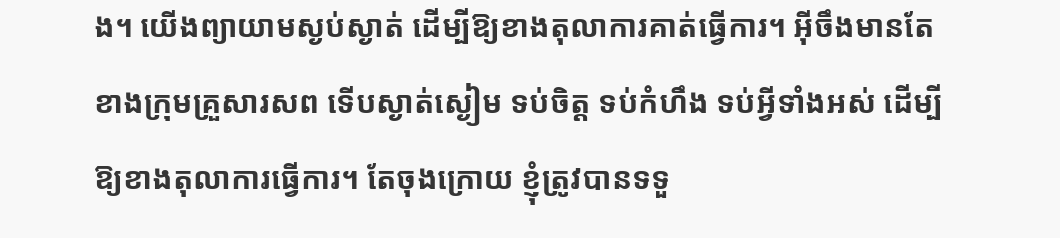ង។ យើងព្យាយាមស្ងប់ស្ងាត់ ដើម្បីឱ្យខាងតុលាការគាត់ធ្វើការ។ អ៊ីចឹងមានតែខាងក្រុមគ្រួសារសព ទើបស្ងាត់ស្ងៀម ទប់ចិត្ត ទប់កំហឹង ទប់អ្វីទាំងអស់ ដើម្បីឱ្យខាងតុលាការធ្វើការ។ តែចុងក្រោយ ខ្ញុំត្រូវបានទទួ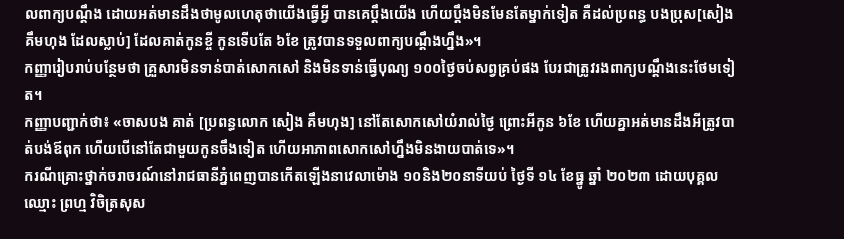លពាក្យបណ្តឹង ដោយអត់មានដឹងថាមូលហេតុថាយើងធ្វើអ្វី បានគេប្តឹងយើង ហើយប្តឹងមិនមែនតែម្នាក់ទៀត គឺដល់ប្រពន្ធ បងប្រុស[សៀង គឹមហុង ដែលស្លាប់] ដែលគាត់កូនខ្ចី កូនទើបតែ ៦ខែ ត្រូវបានទទួលពាក្យបណ្តឹងហ្នឹង»។
កញ្ញារៀបរាប់បន្ថែមថា គ្រួសារមិនទាន់បាត់សោកសៅ និងមិនទាន់ធ្វើបុណ្យ ១០០ថ្ងៃចប់សព្វគ្រប់ផង បែរជាត្រូវរងពាក្យបណ្តឹងនេះថែមទៀត។
កញ្ញាបញ្ជាក់ថា៖ «ចាសបង គាត់ [ប្រពន្ធលោក សៀង គឹមហុង] នៅតែសោកសៅយំរាល់ថ្ងៃ ព្រោះអីកូន ៦ខែ ហើយគ្នាអត់មានដឹងអីត្រូវបាត់បង់ឪពុក ហើយបើនៅតែជាមួយកូនចឹងទៀត ហើយអាភាពសោកសៅហ្នឹងមិនងាយបាត់ទេ»។
ករណីគ្រោះថ្នាក់ចរាចរណ៍នៅរាជធានីភ្នំពេញបានកើតឡើងនាវេលាម៉ោង ១០និង២០នាទីយប់ ថ្ងៃទី ១៤ ខែធ្នូ ឆ្នាំ ២០២៣ ដោយបុគ្គលឈ្មោះ ព្រហ្ម វិចិត្រសុស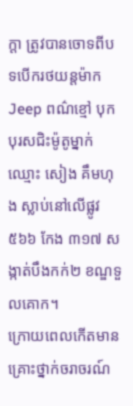ក្ដា ត្រូវបានចោទពីបទបើករថយន្តម៉ាក Jeep ពណ៌ខ្មៅ បុកបុរសជិះម៉ូតូម្នាក់ ឈ្មោះ សៀង គឹមហុង ស្លាប់នៅលើផ្លូវ ៥៦៦ កែង ៣១៧ សង្កាត់បឹងកក់២ ខណ្ឌទួលគោក។
ក្រោយពេលកើតមានគ្រោះថ្នាក់ចរាចរណ៍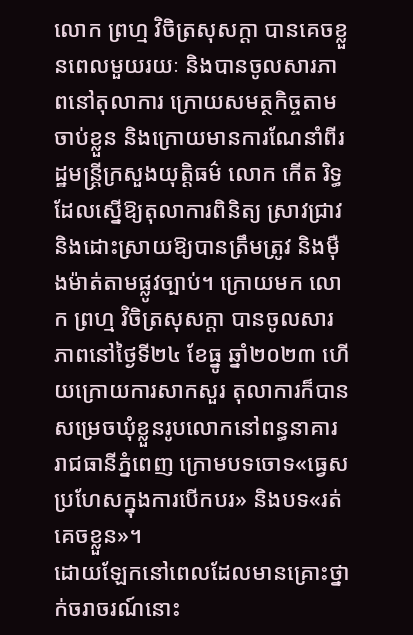លោក ព្រហ្ម វិចិត្រសុសក្ដា បានគេចខ្លួនពេលមួយរយៈ និងបានចូលសារភាពនៅតុលាការ ក្រោយសមត្ថកិច្ចតាមចាប់ខ្លួន និងក្រោយមានការណែនាំពីរដ្ឋមន្រ្តីក្រសួងយុត្តិធម៌ លោក កើត រិទ្ធ ដែលស្នើឱ្យតុលាការពិនិត្យ ស្រាវជ្រាវ និងដោះស្រាយឱ្យបានត្រឹមត្រូវ និងម៉ឺងម៉ាត់តាមផ្លូវច្បាប់។ ក្រោយមក លោក ព្រហ្ម វិចិត្រសុសក្ដា បានចូលសារភាពនៅថ្ងៃទី២៤ ខែធ្នូ ឆ្នាំ២០២៣ ហើយក្រោយការសាកសួរ តុលាការក៏បានសម្រេចឃុំខ្លួនរូបលោកនៅពន្ធនាគាររាជធានីភ្នំពេញ ក្រោមបទចោទ«ធ្វេសប្រហែសក្នុងការបើកបរ» និងបទ«រត់គេចខ្លួន»។
ដោយឡែកនៅពេលដែលមានគ្រោះថ្នាក់ចរាចរណ៍នោះ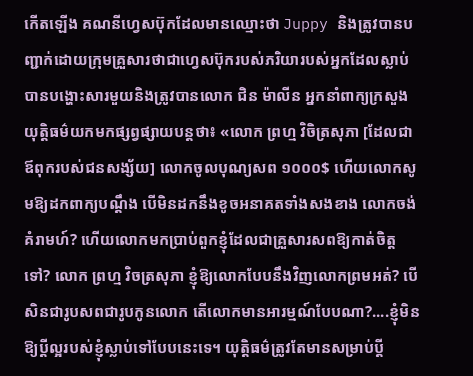កើតឡើង គណនីហ្វេសប៊ុកដែលមានឈ្មោះថា Juppy និងត្រូវបានបញ្ជាក់ដោយក្រុមគ្រួសារថាជាហ្វេសប៊ុករបស់ភរិយារបស់អ្នកដែលស្លាប់ បានបង្ហោះសារមួយនិងត្រូវបានលោក ជិន ម៉ាលីន អ្នកនាំពាក្យក្រសួងយុត្តិធម៌យកមកផ្សព្វផ្សាយបន្តថា៖ «លោក ព្រហ្ម វិចិត្រសុភា [ដែលជាឪពុករបស់ជនសង្ស័យ] លោកចូលបុណ្យសព ១០០០$ ហើយលោកសូមឱ្យដកពាក្យបណ្តឹង បើមិនដកនឹងខូចអនាគតទាំងសងខាង លោកចង់គំរាមហ៍? ហើយលោកមកប្រាប់ពួកខ្ញុំដែលជាគ្រួសារសពឱ្យកាត់ចិត្តទៅ? លោក ព្រហ្ម វិចត្រសុភា ខ្ញុំឱ្យលោកបែបនឹងវិញលោកព្រមអត់? បើសិនជារូបសពជារូបកូនលោក តើលោកមានអារម្មណ៍បែបណា?....ខ្ញុំមិនឱ្យប្តីល្អរបស់ខ្ញុំស្លាប់ទៅបែបនេះទេ។ យុត្តិធម៌ត្រូវតែមានសម្រាប់ប្តី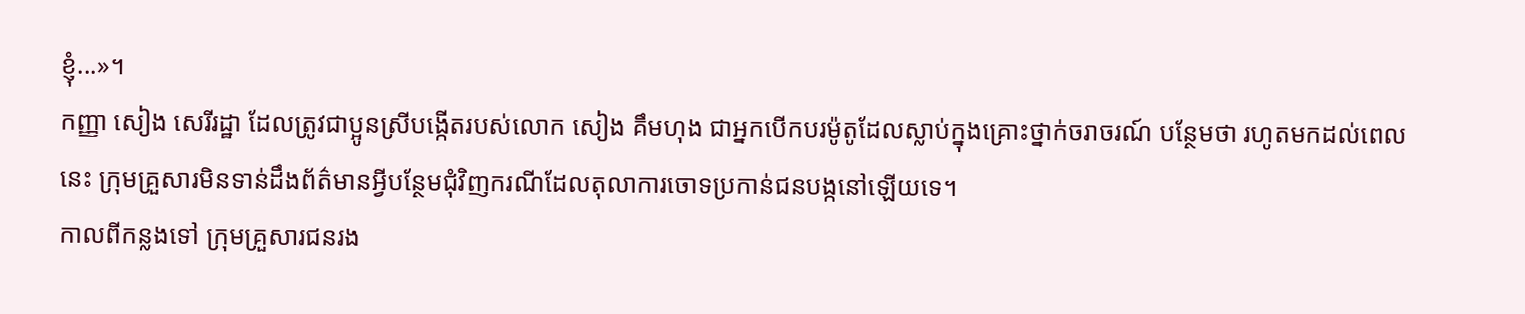ខ្ញុំ...»។
កញ្ញា សៀង សេរីរដ្ឋា ដែលត្រូវជាប្អូនស្រីបង្កើតរបស់លោក សៀង គឹមហុង ជាអ្នកបើកបរម៉ូតូដែលស្លាប់ក្នុងគ្រោះថ្នាក់ចរាចរណ៍ បន្ថែមថា រហូតមកដល់ពេលនេះ ក្រុមគ្រួសារមិនទាន់ដឹងព័ត៌មានអ្វីបន្ថែមជុំវិញករណីដែលតុលាការចោទប្រកាន់ជនបង្កនៅឡើយទេ។
កាលពីកន្លងទៅ ក្រុមគ្រួសារជនរង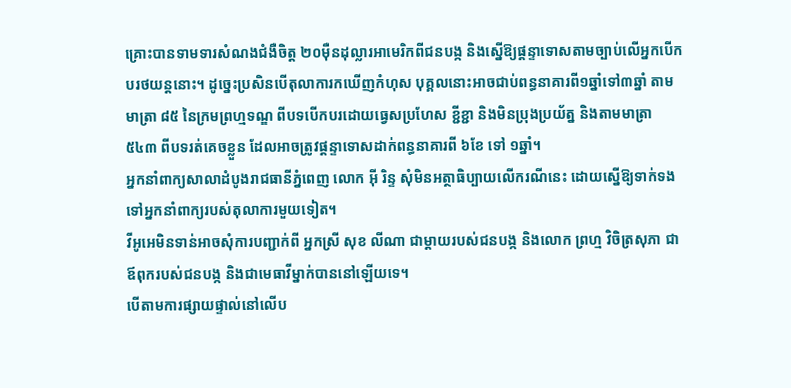គ្រោះបានទាមទារសំណងជំងឺចិត្ដ ២០ម៉ឺនដុល្លារអាមេរិកពីជនបង្ក និងស្នើឱ្យផ្ដន្ទាទោសតាមច្បាប់លើអ្នកបើកបរថយន្តនោះ។ ដូច្នេះប្រសិនបើតុលាការកឃើញកំហុស បុគ្គលនោះអាចជាប់ពន្ធនាគារពី១ឆ្នាំទៅ៣ឆ្នាំ តាមមាត្រា ៨៥ នៃក្រមព្រហ្មទណ្ឌ ពីបទបើកបរដោយធ្វេសប្រហែស ខ្ជីខ្ជា និងមិនប្រុងប្រយ័ត្ន និងតាមមាត្រា ៥៤៣ ពីបទរត់គេចខ្លួន ដែលអាចត្រូវផ្ដន្ទាទោសដាក់ពន្ធនាគារពី ៦ខែ ទៅ ១ឆ្នាំ។
អ្នកនាំពាក្យសាលាដំបូងរាជធានីភ្នំពេញ លោក អ៊ី រិន្ទ សុំមិនអត្ថាធិប្បាយលើករណីនេះ ដោយស្នើឱ្យទាក់ទងទៅអ្នកនាំពាក្យរបស់តុលាការមួយទៀត។
វីអូអេមិនទាន់អាចសុំការបញ្ជាក់ពី អ្នកស្រី សុខ លីណា ជាម្តាយរបស់ជនបង្ក និងលោក ព្រហ្ម វិចិត្រសុភា ជាឪពុករបស់ជនបង្ក និងជាមេធាវីម្នាក់បាននៅឡើយទេ។
បើតាមការផ្សាយផ្ទាល់នៅលើប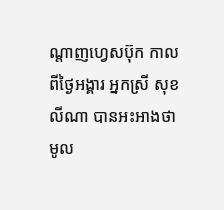ណ្តាញហ្វេសប៊ុក កាលពីថ្ងៃអង្គារ អ្នកស្រី សុខ លីណា បានអះអាងថា មូល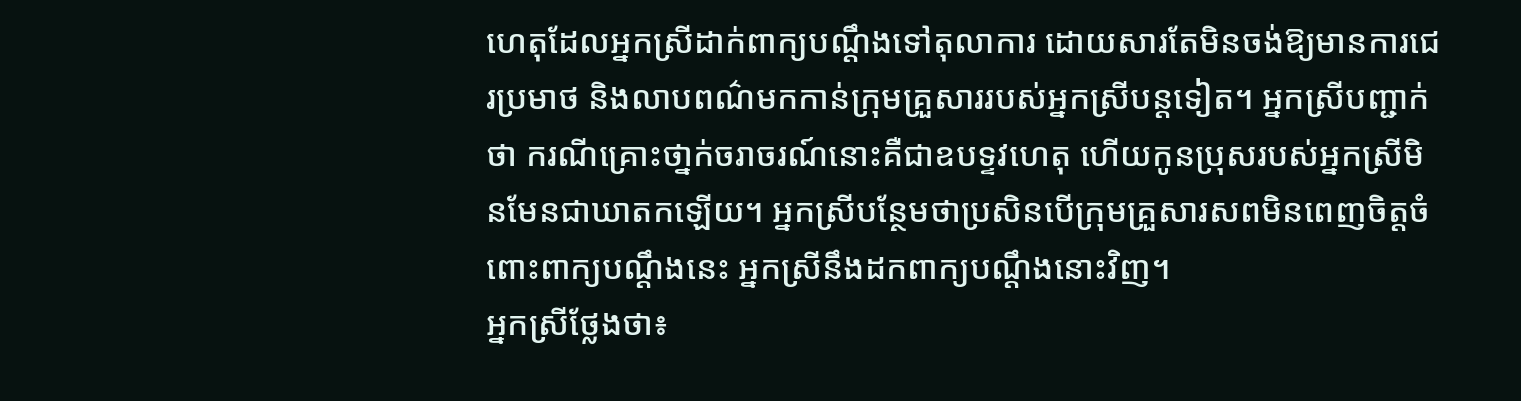ហេតុដែលអ្នកស្រីដាក់ពាក្យបណ្ដឹងទៅតុលាការ ដោយសារតែមិនចង់ឱ្យមានការជេរប្រមាថ និងលាបពណ៌មកកាន់ក្រុមគ្រួសាររបស់អ្នកស្រីបន្តទៀត។ អ្នកស្រីបញ្ជាក់ថា ករណីគ្រោះថា្នក់ចរាចរណ៍នោះគឺជាឧបទ្ទវហេតុ ហើយកូនប្រុសរបស់អ្នកស្រីមិនមែនជាឃាតកឡើយ។ អ្នកស្រីបន្ថែមថាប្រសិនបើក្រុមគ្រួសារសពមិនពេញចិត្តចំពោះពាក្យបណ្ដឹងនេះ អ្នកស្រីនឹងដកពាក្យបណ្ដឹងនោះវិញ។
អ្នកស្រីថ្លែងថា៖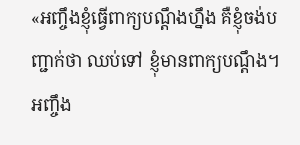«អញ្ចឹងខ្ញុំធ្វើពាក្យបណ្ដឹងហ្នឹង គឺខ្ញុំចង់បញ្ជាក់ថា ឈប់ទៅ ខ្ញុំមានពាក្យបណ្ដឹង។ អញ្ចឹង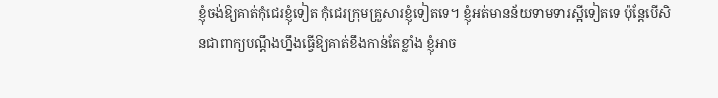ខ្ញុំចង់ឱ្យគាត់កុំជេរខ្ញុំទៀត កុំជេរក្រុមគ្រួសារខ្ញុំទៀតទេ។ ខ្ញុំអត់មានន័យទាមទារស្អីទៀតទេ ប៉ុន្ដែបើសិនជាពាក្យបណ្ដឹងហ្នឹងធ្វើឱ្យគាត់ខឹងកាន់តែខ្លាំង ខ្ញុំអាច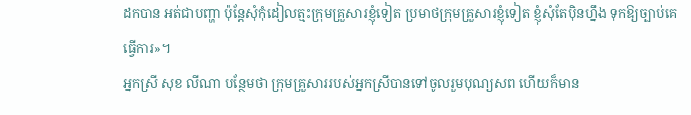ដកបាន អត់ជាបញ្ហា ប៉ុន្ដែសុំកុំដៀលត្មះក្រុមគ្រួសារខ្ញុំទៀត ប្រមាថក្រុមគ្រួសារខ្ញុំទៀត ខ្ញុំសុំតែប៉ិនហ្នឹង ទុកឱ្យច្បាប់គេធ្វើការ»។
អ្នកស្រី សុខ លីណា បន្ថែមថា ក្រុមគ្រួសាររបស់អ្នកស្រីបានទៅចូលរួមបុណ្យសព ហើយក៏មាន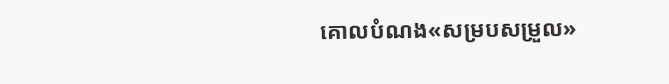គោលបំណង«សម្របសម្រួល»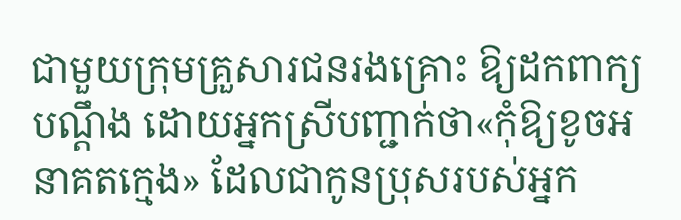ជាមួយក្រុមគ្រួសារជនរងគ្រោះ ឱ្យដកពាក្យបណ្តឹង ដោយអ្នកស្រីបញ្ជាក់ថា«កុំឱ្យខូចអនាគតក្មេង» ដែលជាកូនប្រុសរបស់អ្នក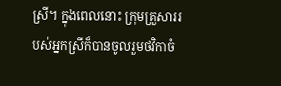ស្រី។ ក្នុងពេលនោះ ក្រុមគ្រួសាររបស់អ្នកស្រីក៏បានចូលរួមថវិកាចំ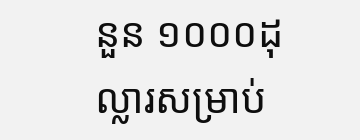នួន ១០០០ដុល្លារសម្រាប់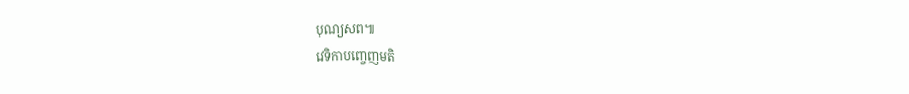បុណ្យសព៕
វេទិកាបញ្ចេញមតិ